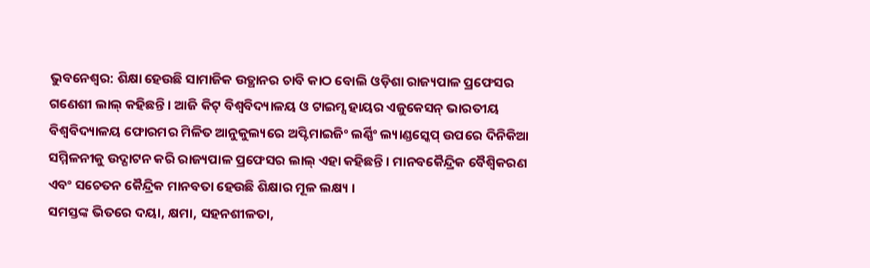ଭୁବନେଶ୍ୱର: ଶିକ୍ଷା ହେଉଛି ସାମାଜିକ ଉତ୍ଥାନର ଚାବି କାଠ ବୋଲି ଓଡ଼ିଶା ରାଜ୍ୟପାଳ ପ୍ରଫେସର ଗଣେଶୀ ଲାଲ୍ କହିଛନ୍ତି । ଆଜି କିଟ୍ ବିଶ୍ୱବିଦ୍ୟାଳୟ ଓ ଟାଇମ୍ସ ହାୟର ଏଜୁକେସନ୍ ଭାରତୀୟ ବିଶ୍ୱବିଦ୍ୟାଳୟ ଫୋରମର ମିଳିତ ଆନୁକୁଲ୍ୟରେ ଅପ୍ଟିମାଇଜିଂ ଲର୍ଣ୍ଣିଂ ଲ୍ୟାଣ୍ଡସ୍କେପ୍ ଉପରେ ଦିନିକିଆ ସମ୍ମିଳନୀକୁ ଉଦ୍ଘାଟନ କରି ରାଜ୍ୟପାଳ ପ୍ରଫେସର ଲାଲ୍ ଏହା କହିଛନ୍ତି । ମାନବକୈନ୍ଦ୍ରିକ ବୈଶ୍ୱିକରଣ ଏବଂ ସଚେତନ କୈନ୍ଦ୍ରିକ ମାନବତା ହେଉଛି ଶିକ୍ଷାର ମୂଳ ଲକ୍ଷ୍ୟ ।
ସମସ୍ତଙ୍କ ଭିତରେ ଦୟା, କ୍ଷମା, ସହନଶୀଳତା,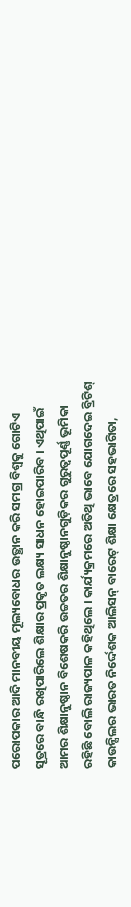ପରୋପକାର ଆଦି ମାନବୀୟ ମୂଲ୍ୟବୋଧର ଉତ୍ଥାନ କରି ସମଗ୍ର ବିଶ୍ୱକୁ ଗୋଟିଏ ସୂତ୍ରରେ ବାନ୍ଧି ରଖିପାରିଲେ ଶିକ୍ଷାର ପ୍ରକୃତ ଲକ୍ଷ୍ୟ ସାଧନ ହୋଇପାରିବ । ଏଥିପାଇଁ ଆମର ଶିକ୍ଷାନୁଷ୍ଠାନ ବିଶେଷକରି ଉଚ୍ଚତର ଶିକ୍ଷାନୁଷ୍ଠାନଗୁଡ଼ିକର ଗୁରୁତ୍ୱପୂର୍ଣ୍ଣ ଭୂମିକା ରହିଛି ବୋଲି ରାଜ୍ୟପାଳ କହିଥିଲେ । କାର୍ଯ୍ୟକ୍ରମରେ ଅତିଥି ଭାବେ ଯୋଗଦେଇ ବ୍ରିଟିଶ୍ କାଉନ୍ସିଲର ଭାରତ ନିର୍ଦ୍ଦେଶକ ଆଲିସନ୍ ବାରେଟ୍ ଶିକ୍ଷା କ୍ଷେତ୍ରରେ ସହଭାଗିତା,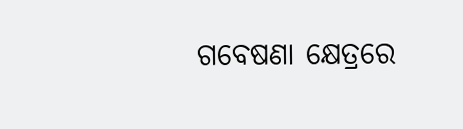ଗବେଷଣା କ୍ଷେତ୍ରରେ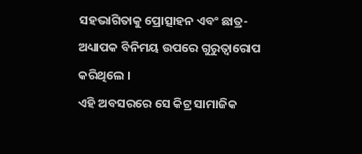ସହଭାଗିତାକୁ ପ୍ରୋତ୍ସାହନ ଏବଂ ଛାତ୍ର-ଅଧ୍ୟାପକ ବିନିମୟ ଉପରେ ଗୁରୁତ୍ୱାରୋପ କରିଥିଲେ ।
ଏହି ଅବସରରେ ସେ କିଟ୍ର ସାମାଜିକ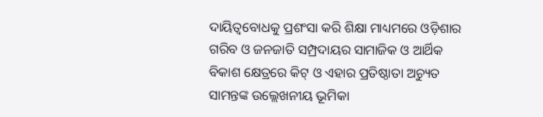ଦାୟିତ୍ୱବୋଧକୁ ପ୍ରଶଂସା କରି ଶିକ୍ଷା ମାଧ୍ୟମରେ ଓଡ଼ିଶାର ଗରିବ ଓ ଜନଜାତି ସମ୍ପ୍ରଦାୟର ସାମାଜିକ ଓ ଆର୍ଥିକ ବିକାଶ କ୍ଷେତ୍ରରେ କିଟ୍ ଓ ଏହାର ପ୍ରତିଷ୍ଠାତା ଅଚ୍ୟୁତ ସାମନ୍ତଙ୍କ ଉଲ୍ଲେଖନୀୟ ଭୂମିକା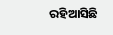ରହିଆସିଛି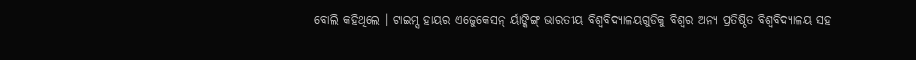ବୋଲି କହିଥିଲେ । ଟାଇମ୍ସ ହାୟର ଏଜେୁକେସନ୍ ର୍ୟାଙ୍କିଙ୍ଗ୍ ଭାରତୀୟ ବିଶ୍ୱବିଦ୍ୟାଳୟଗୁଡିକୁ ବିଶ୍ୱର ଅନ୍ୟ ପ୍ରତିଷ୍ଠିତ ବିଶ୍ୱବିଦ୍ୟାଳୟ ସହ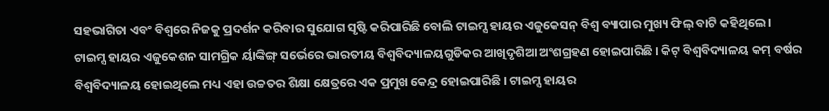ସହଭାଗିତା ଏବଂ ବିଶ୍ୱରେ ନିଜକୁ ପ୍ରଦର୍ଶନ କରିବାର ସୁଯୋଗ ସୃଷ୍ଟି କରିପାରିଛି ବୋଲି ଟାଇମ୍ସ ହାୟର ଏଜୁକେସନ୍ ବିଶ୍ୱ ବ୍ୟାପାର ମୁଖ୍ୟ ଫିଲ୍ ବାଟି କହିଥିଲେ ।
ଟାଇମ୍ସ ହାୟର ଏଜୁକେଶନ ସାମଗ୍ରିକ ର୍ୟାଙ୍କିଙ୍ଗ୍ ସର୍ଭେରେ ଭାରତୀୟ ବିଶ୍ୱବିଦ୍ୟାଳୟଗୁଡିକର ଆଖିଦୃଶିଆ ଅଂଶଗ୍ରହଣ ହୋଇପାରିଛି । କିଟ୍ ବିଶ୍ୱବିଦ୍ୟାଳୟ କମ୍ ବର୍ଷର ବିଶ୍ୱବିଦ୍ୟାଳୟ ହୋଇଥିଲେ ମଧ୍ୟ ଏହା ଉଚ୍ଚତର ଶିକ୍ଷା କ୍ଷେତ୍ରରେ ଏକ ପ୍ରମୁଖ କେନ୍ଦ୍ର ହୋଇପାରିଛି । ଟାଇମ୍ସ ହାୟର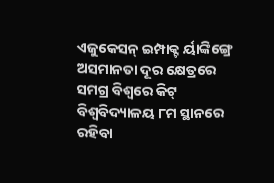ଏଜୁକେସନ୍ ଇମ୍ପାକ୍ଟ ର୍ୟାଙ୍କିଙ୍ଗ୍ରେ ଅସମାନତା ଦୂର କ୍ଷେତ୍ରରେ ସମଗ୍ର ବିଶ୍ୱରେ କିଟ୍ ବିଶ୍ୱବିଦ୍ୟାଳୟ ୮ମ ସ୍ଥାନରେ ରହିବା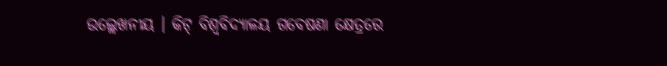ଉଲ୍ଲେଖନୀୟ । କିଟ୍ ବିଶ୍ୱବିଦ୍ୟାଳୟ ଗବେଷଣା କ୍ଷେତ୍ରରେ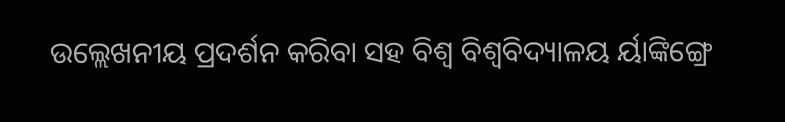ଉଲ୍ଲେଖନୀୟ ପ୍ରଦର୍ଶନ କରିବା ସହ ବିଶ୍ୱ ବିଶ୍ୱବିଦ୍ୟାଳୟ ର୍ୟାଙ୍କିଙ୍ଗ୍ରେ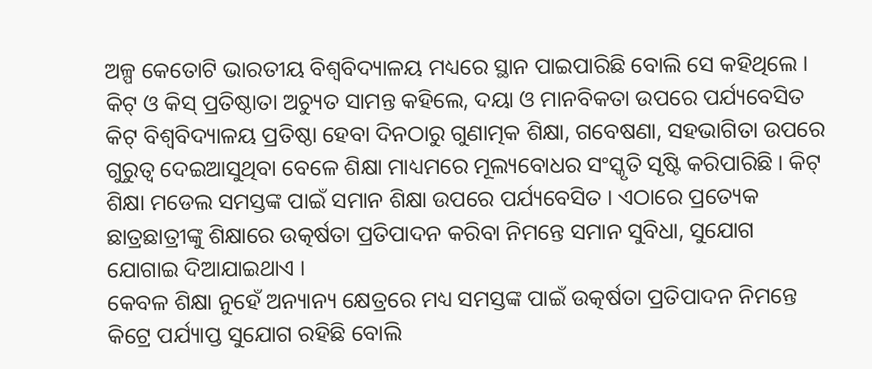ଅଳ୍ପ କେତୋଟି ଭାରତୀୟ ବିଶ୍ୱବିଦ୍ୟାଳୟ ମଧ୍ୟରେ ସ୍ଥାନ ପାଇପାରିଛି ବୋଲି ସେ କହିଥିଲେ ।
କିଟ୍ ଓ କିସ୍ ପ୍ରତିଷ୍ଠାତା ଅଚ୍ୟୁତ ସାମନ୍ତ କହିଲେ, ଦୟା ଓ ମାନବିକତା ଉପରେ ପର୍ଯ୍ୟବେସିତ କିଟ୍ ବିଶ୍ୱବିଦ୍ୟାଳୟ ପ୍ରତିଷ୍ଠା ହେବା ଦିନଠାରୁ ଗୁଣାତ୍ମକ ଶିକ୍ଷା, ଗବେଷଣା, ସହଭାଗିତା ଉପରେ ଗୁରୁତ୍ୱ ଦେଇଆସୁଥିବା ବେଳେ ଶିକ୍ଷା ମାଧ୍ୟମରେ ମୂଲ୍ୟବୋଧର ସଂସ୍କୃତି ସୃଷ୍ଟି କରିପାରିଛି । କିଟ୍ ଶିକ୍ଷା ମଡେଲ ସମସ୍ତଙ୍କ ପାଇଁ ସମାନ ଶିକ୍ଷା ଉପରେ ପର୍ଯ୍ୟବେସିତ । ଏଠାରେ ପ୍ରତ୍ୟେକ ଛାତ୍ରଛାତ୍ରୀଙ୍କୁ ଶିକ୍ଷାରେ ଉତ୍କର୍ଷତା ପ୍ରତିପାଦନ କରିବା ନିମନ୍ତେ ସମାନ ସୁବିଧା, ସୁଯୋଗ ଯୋଗାଇ ଦିଆଯାଇଥାଏ ।
କେବଳ ଶିକ୍ଷା ନୁହେଁ ଅନ୍ୟାନ୍ୟ କ୍ଷେତ୍ରରେ ମଧ୍ୟ ସମସ୍ତଙ୍କ ପାଇଁ ଉତ୍କର୍ଷତା ପ୍ରତିପାଦନ ନିମନ୍ତେ କିଟ୍ରେ ପର୍ଯ୍ୟାପ୍ତ ସୁଯୋଗ ରହିଛି ବୋଲି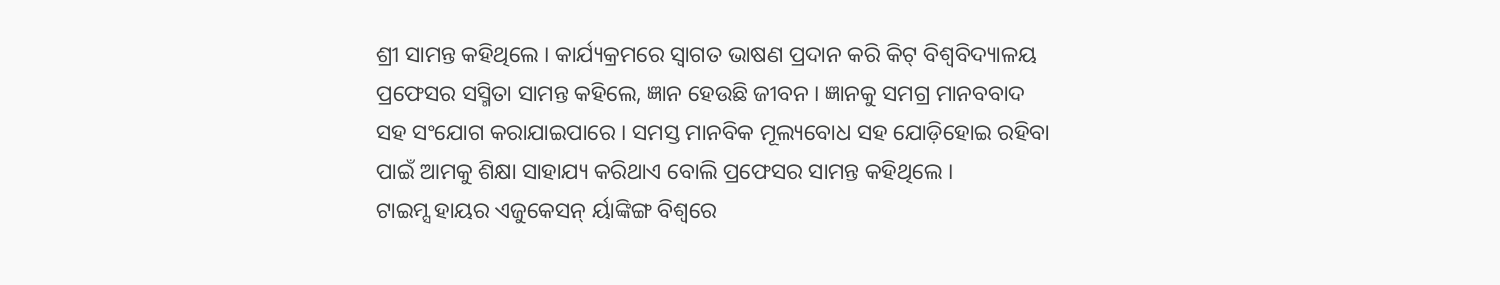ଶ୍ରୀ ସାମନ୍ତ କହିଥିଲେ । କାର୍ଯ୍ୟକ୍ରମରେ ସ୍ୱାଗତ ଭାଷଣ ପ୍ରଦାନ କରି କିଟ୍ ବିଶ୍ୱବିଦ୍ୟାଳୟ ପ୍ରଫେସର ସସ୍ମିତା ସାମନ୍ତ କହିଲେ, ଜ୍ଞାନ ହେଉଛି ଜୀବନ । ଜ୍ଞାନକୁ ସମଗ୍ର ମାନବବାଦ ସହ ସଂଯୋଗ କରାଯାଇପାରେ । ସମସ୍ତ ମାନବିକ ମୂଲ୍ୟବୋଧ ସହ ଯୋଡ଼ିହୋଇ ରହିବା ପାଇଁ ଆମକୁ ଶିକ୍ଷା ସାହାଯ୍ୟ କରିଥାଏ ବୋଲି ପ୍ରଫେସର ସାମନ୍ତ କହିଥିଲେ ।
ଟାଇମ୍ସ ହାୟର ଏଜୁକେସନ୍ ର୍ୟାଙ୍କିଙ୍ଗ ବିଶ୍ୱରେ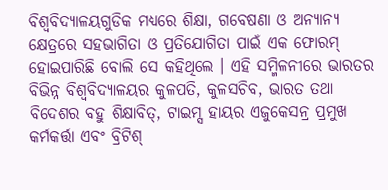ବିଶ୍ୱବିଦ୍ୟାଳୟଗୁଡିକ ମଧ୍ୟରେ ଶିକ୍ଷା, ଗବେଷଣା ଓ ଅନ୍ୟାନ୍ୟ କ୍ଷେତ୍ରରେ ସହଭାଗିତା ଓ ପ୍ରତିଯୋଗିତା ପାଇଁ ଏକ ଫୋରମ୍ ହୋଇପାରିଛି ବୋଲି ସେ କହିଥିଲେ । ଏହି ସମ୍ମିଳନୀରେ ଭାରତର ବିଭିନ୍ନ ବିଶ୍ୱବିଦ୍ୟାଳୟର କୁଳପତି, କୁଳସଚିବ, ଭାରତ ତଥା ବିଦେଶର ବହୁ ଶିକ୍ଷାବିତ୍, ଟାଇମ୍ସ ହାୟର ଏଜୁକେସନ୍ର ପ୍ରମୁଖ କର୍ମକର୍ତ୍ତା ଏବଂ ବ୍ରିଟିଶ୍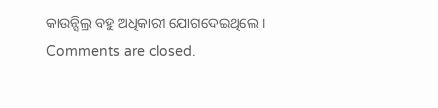କାଉନ୍ସିଲ୍ର ବହୁ ଅଧିକାରୀ ଯୋଗଦେଇଥିଲେ ।
Comments are closed.